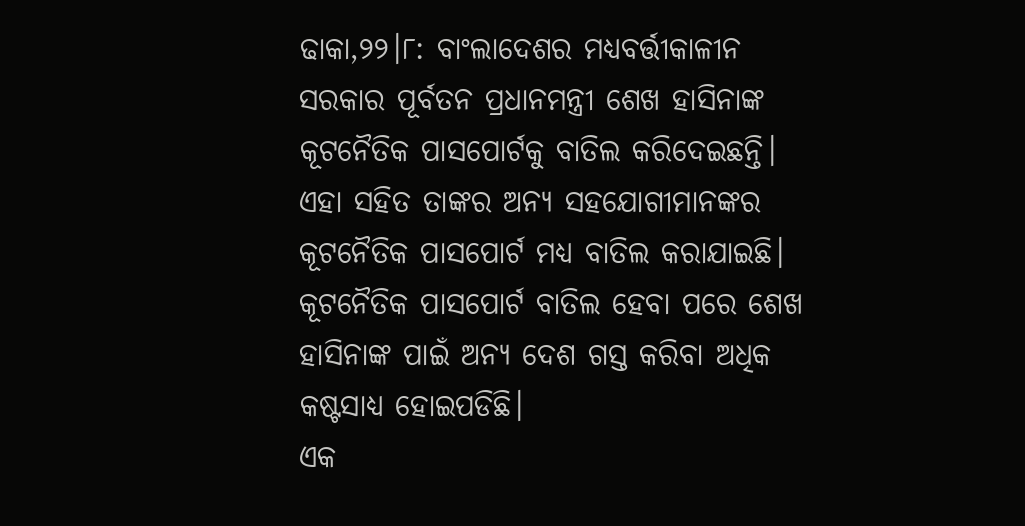ଢାକା,୨୨।୮: ବାଂଲାଦେଶର ମଧ୍ୟବର୍ତ୍ତୀକାଳୀନ ସରକାର ପୂର୍ବତନ ପ୍ରଧାନମନ୍ତ୍ରୀ ଶେଖ ହାସିନାଙ୍କ କୂଟନୈତିକ ପାସପୋର୍ଟକୁ ବାତିଲ କରିଦେଇଛନ୍ତି। ଏହା ସହିତ ତାଙ୍କର ଅନ୍ୟ ସହଯୋଗୀମାନଙ୍କର କୂଟନୈତିକ ପାସପୋର୍ଟ ମଧ୍ୟ ବାତିଲ କରାଯାଇଛି। କୂଟନୈତିକ ପାସପୋର୍ଟ ବାତିଲ ହେବା ପରେ ଶେଖ ହାସିନାଙ୍କ ପାଇଁ ଅନ୍ୟ ଦେଶ ଗସ୍ତ କରିବା ଅଧିକ କଷ୍ଟସାଧ୍ୟ ହୋଇପଡିଛି।
ଏକ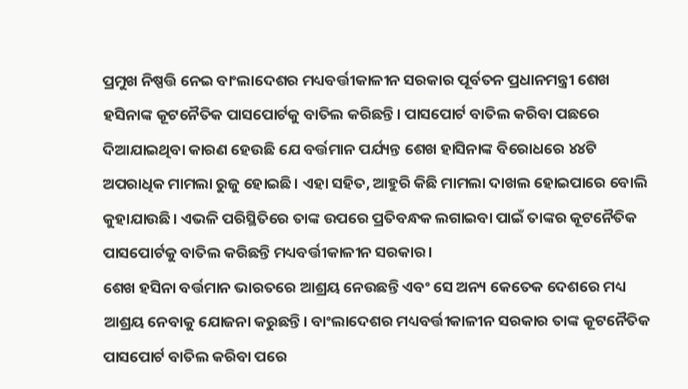ପ୍ରମୁଖ ନିଷ୍ପତ୍ତି ନେଇ ବାଂଲାଦେଶର ମଧ୍ୟବର୍ତ୍ତୀକାଳୀନ ସରକାର ପୂର୍ବତନ ପ୍ରଧାନମନ୍ତ୍ରୀ ଶେଖ ହସିନାଙ୍କ କୂଟନୈତିକ ପାସପୋର୍ଟକୁ ବାତିଲ କରିଛନ୍ତି। ପାସପୋର୍ଟ ବାତିଲ କରିବା ପଛରେ ଦିଆଯାଇଥିବା କାରଣ ହେଉଛି ଯେ ବର୍ତ୍ତମାନ ପର୍ଯ୍ୟନ୍ତ ଶେଖ ହାସିନାଙ୍କ ବିରୋଧରେ ୪୪ଟି ଅପରାଧିକ ମାମଲା ରୁଜୁ ହୋଇଛି। ଏହା ସହିତ, ଆହୁରି କିଛି ମାମଲା ଦାଖଲ ହୋଇପାରେ ବୋଲି କୁହାଯାଉଛି। ଏଭଳି ପରିସ୍ଥିତିରେ ତାଙ୍କ ଉପରେ ପ୍ରତିବନ୍ଧକ ଲଗାଇବା ପାଇଁ ତାଙ୍କର କୂଟନୈତିକ ପାସପୋର୍ଟକୁ ବାତିଲ କରିଛନ୍ତି ମଧ୍ୟବର୍ତ୍ତୀକାଳୀନ ସରକାର।
ଶେଖ ହସିନା ବର୍ତ୍ତମାନ ଭାରତରେ ଆଶ୍ରୟ ନେଉଛନ୍ତି ଏବଂ ସେ ଅନ୍ୟ କେତେକ ଦେଶରେ ମଧ୍ୟ ଆଶ୍ରୟ ନେବାକୁ ଯୋଜନା କରୁଛନ୍ତି। ବାଂଲାଦେଶର ମଧ୍ୟବର୍ତ୍ତୀକାଳୀନ ସରକାର ତାଙ୍କ କୂଟନୈତିକ ପାସପୋର୍ଟ ବାତିଲ କରିବା ପରେ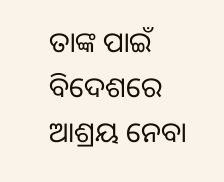ତାଙ୍କ ପାଇଁ ବିଦେଶରେ ଆଶ୍ରୟ ନେବା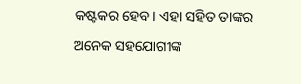କଷ୍ଟକର ହେବ। ଏହା ସହିତ ତାଙ୍କର ଅନେକ ସହଯୋଗୀଙ୍କ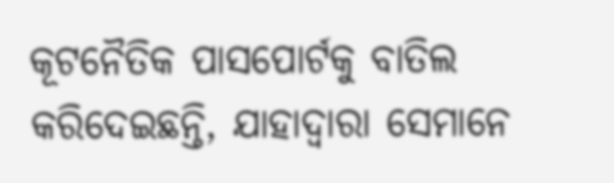କୂଟନୈତିକ ପାସପୋର୍ଟକୁ ବାତିଲ କରିଦେଇଛନ୍ତି, ଯାହାଦ୍ୱାରା ସେମାନେ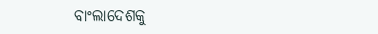ବାଂଲାଦେଶକୁ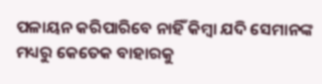ପଳାୟନ କରିପାରିବେ ନାହିଁ କିମ୍ବା ଯଦି ସେମାନଙ୍କ ମଧ୍ୟରୁ କେତେକ ବାହାରକୁ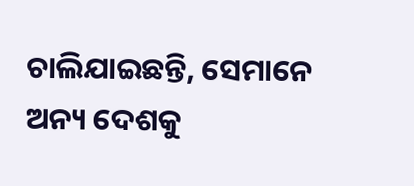ଚାଲିଯାଇଛନ୍ତି, ସେମାନେ ଅନ୍ୟ ଦେଶକୁ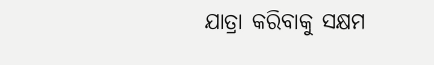ଯାତ୍ରା କରିବାକୁ ସକ୍ଷମ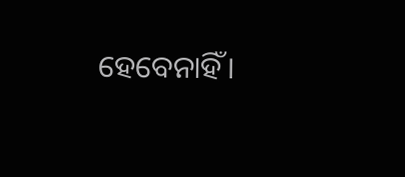ହେବେନାହିଁ।